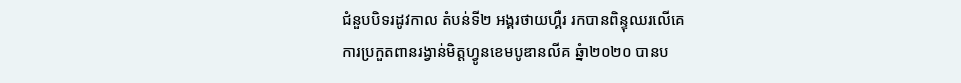ជំនួបបិទរដូវកាល តំបន់ទី២ អង្គរថាយហ្គឺរ រកបានពិន្ទុឈរលើគេ
ការប្រកួតពានរង្វាន់មិត្តហ្វូនខេមបូឌានលីគ ឆ្នំា២០២០ បានប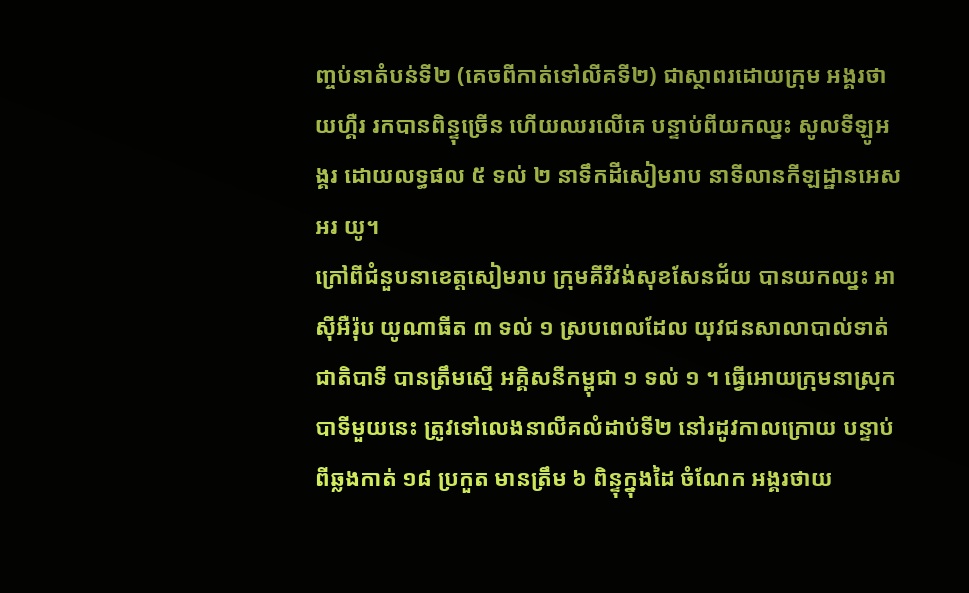ញ្ចប់នាតំបន់ទី២ (គេចពីកាត់ទៅលីគទី២) ជាស្ថាពរដោយក្រុម អង្គរថាយហ្គឺរ រកបានពិន្ទុច្រើន ហើយឈរលើគេ បន្ទាប់ពីយកឈ្នះ សូលទីឡូអង្គរ ដោយលទ្ធផល ៥ ទល់ ២ នាទឹកដីសៀមរាប នាទីលានកីឡដ្ឋានអេស អរ យូ។
ក្រៅពីជំនួបនាខេត្តសៀមរាប ក្រុមគីរីវង់សុខសែនជ័យ បានយកឈ្នះ អាសុីអឺរ៉ុប យូណាធីត ៣ ទល់ ១ ស្របពេលដែល យុវជនសាលាបាល់ទាត់ជាតិបាទី បានត្រឹមស្មើ អគ្គិសនីកម្ពុជា ១ ទល់ ១ ។ ធ្វើអោយក្រុមនាស្រុកបាទីមួយនេះ ត្រូវទៅលេងនាលីគលំដាប់ទី២ នៅរដូវកាលក្រោយ បន្ទាប់ពីឆ្លងកាត់ ១៨ ប្រកួត មានត្រឹម ៦ ពិន្ទុក្នុងដៃ ចំណែក អង្គរថាយ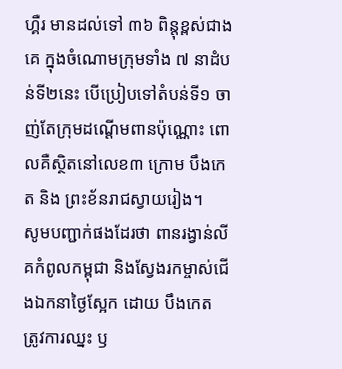ហ្គឺរ មានដល់ទៅ ៣៦ ពិន្តុខ្ពស់ជាងគេ ក្នុងចំណោមក្រុមទាំង ៧ នាដំបន់ទី២នេះ បើប្រៀបទៅតំបន់ទី១ ចាញ់តែក្រុមដណ្តើមពានប៉ុណ្ណោះ ពោលគឺស្ថិតនៅលេខ៣ ក្រោម បឹងកេត និង ព្រះខ័នរាជស្វាយរៀង។
សូមបញ្ជាក់ផងដែរថា ពានរង្វាន់លីគកំពូលកម្ពុជា និងស្វែងរកម្ចាស់ជើងឯកនាថ្ងៃស្អែក ដោយ បឹងកេត ត្រូវការឈ្នះ ឫ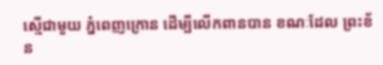ស្មើជាមួយ ភ្នំពេញក្រោន ដើម្បីលើកពានបាន ខណៈដែល ព្រះខ័ន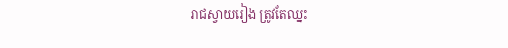រាជស្វាយរៀង ត្រូវតែឈ្នះ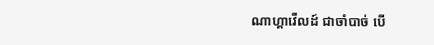ណាហ្គាវើលដ៍ ជាចាំបាច់ បើ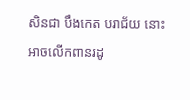សិនជា បឹងកេត បរាជ័យ នោះអាចលើកពានរដូ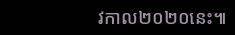វកាល២០២០នេះ៕